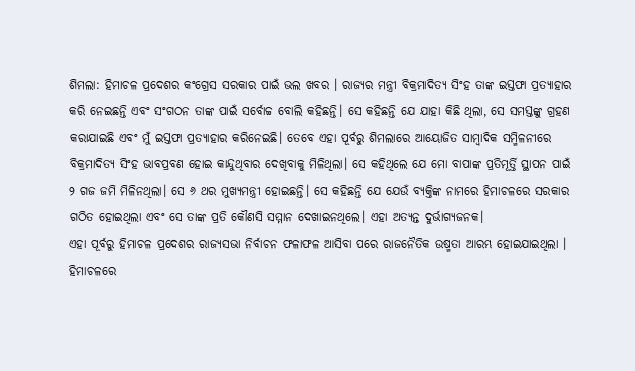ଶିମଲା: ହିମାଚଳ ପ୍ରଦେଶର କଂଗ୍ରେସ ସରକାର ପାଇଁ ଭଲ ଖବର । ରାଜ୍ୟର ମନ୍ତ୍ରୀ ବିକ୍ରମାଦିତ୍ୟ ସିଂହ ତାଙ୍କ ଇସ୍ତଫା ପ୍ରତ୍ୟାହାର କରି ନେଇଛନ୍ତି ଏବଂ ସଂଗଠନ ତାଙ୍କ ପାଇଁ ସର୍ବୋଚ୍ଚ ବୋଲି କହିଛନ୍ତି। ସେ କହିଛନ୍ତି ଯେ ଯାହା କିଛି ଥିଲା, ସେ ସମସ୍ତଙ୍କୁ ଗ୍ରହଣ କରାଯାଇଛି ଏବଂ ମୁଁ ଇସ୍ତଫା ପ୍ରତ୍ୟାହାର କରିନେଇଛି। ତେବେ ଏହା ପୂର୍ବରୁ ଶିମଲାରେ ଆୟୋଜିତ ସାମ୍ବାଦିକ ସମ୍ମିଳନୀରେ ବିକ୍ରମାଦିତ୍ୟ ସିଂହ ଭାବପ୍ରବଣ ହୋଇ କାନ୍ଦୁଥିବାର ଦେଖିବାକୁ ମିଳିଥିଲା। ସେ କହିଥିଲେ ଯେ ମୋ ବାପାଙ୍କ ପ୍ରତିମୂର୍ତ୍ତି ସ୍ଥାପନ ପାଇଁ ୨ ଗଜ ଜମି ମିଳିନଥିଲା। ସେ ୬ ଥର ମୁଖ୍ୟମନ୍ତ୍ରୀ ହୋଇଛନ୍ତି। ସେ କହିଛନ୍ତି ଯେ ଯେଉଁ ବ୍ୟକ୍ତିଙ୍କ ନାମରେ ହିମାଚଳରେ ସରକାର ଗଠିତ ହୋଇଥିଲା ଏବଂ ସେ ତାଙ୍କ ପ୍ରତି କୌଣସି ସମ୍ମାନ ଦେଖାଇନଥିଲେ। ଏହା ଅତ୍ୟନ୍ତ ଦୁର୍ଭାଗ୍ୟଜନକ।
ଏହା ପୂର୍ବରୁ ହିମାଚଳ ପ୍ରଦେଶର ରାଜ୍ୟସଭା ନିର୍ବାଚନ ଫଳାଫଳ ଆସିବା ପରେ ରାଜନୈତିକ ଉଷ୍ମତା ଆରମ୍ଭ ହୋଇଯାଇଥିଲା । ହିମାଚଳରେ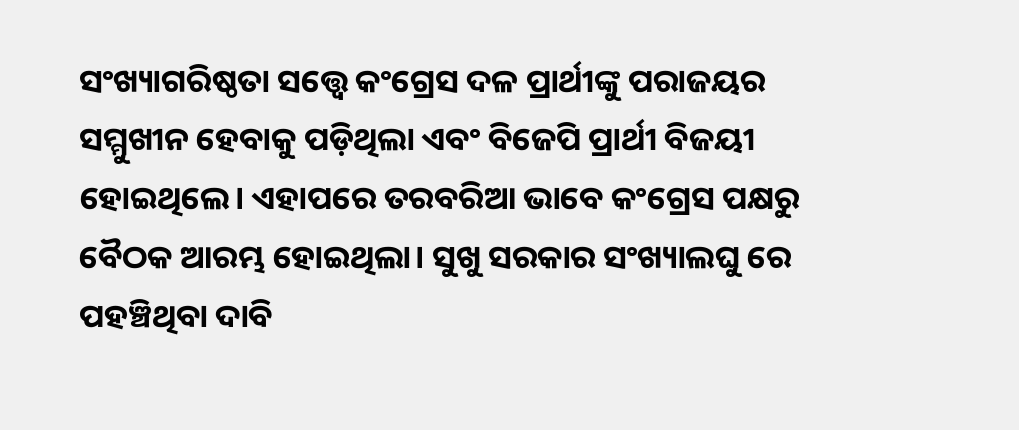ସଂଖ୍ୟାଗରିଷ୍ଠତା ସତ୍ତ୍ୱେ କଂଗ୍ରେସ ଦଳ ପ୍ରାର୍ଥୀଙ୍କୁ ପରାଜୟର ସମ୍ମୁଖୀନ ହେବାକୁ ପଡ଼ିଥିଲା ଏବଂ ବିଜେପି ପ୍ରାର୍ଥୀ ବିଜୟୀ ହୋଇଥିଲେ। ଏହାପରେ ତରବରିଆ ଭାବେ କଂଗ୍ରେସ ପକ୍ଷରୁ ବୈଠକ ଆରମ୍ଭ ହୋଇଥିଲା। ସୁଖୁ ସରକାର ସଂଖ୍ୟାଲଘୁ ରେ ପହଞ୍ଚିଥିବା ଦାବି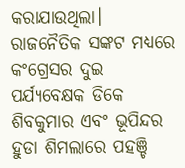କରାଯାଉଥିଲା। ରାଜନୈତିକ ସଙ୍କଟ ମଧ୍ୟରେ କଂଗ୍ରେସର ଦୁଇ ପର୍ଯ୍ୟବେକ୍ଷକ ଡିକେ ଶିବକୁମାର ଏବଂ ଭୂପିନ୍ଦର ହୁଡା ଶିମଲାରେ ପହଞ୍ଚି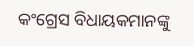କଂଗ୍ରେସ ବିଧାୟକମାନଙ୍କୁ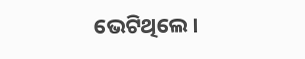ଭେଟିଥିଲେ।